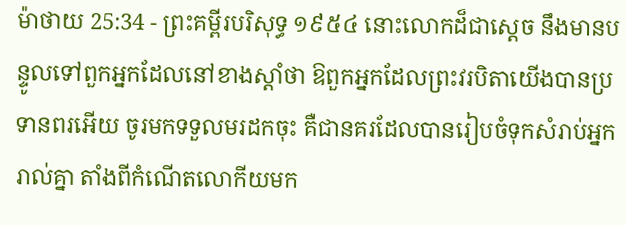ម៉ាថាយ 25:34 - ព្រះគម្ពីរបរិសុទ្ធ ១៩៥៤ នោះលោកដ៏ជាស្តេច នឹងមានបន្ទូលទៅពួកអ្នកដែលនៅខាងស្តាំថា ឱពួកអ្នកដែលព្រះវរបិតាយើងបានប្រទានពរអើយ ចូរមកទទួលមរដកចុះ គឺជានគរដែលបានរៀបចំទុកសំរាប់អ្នករាល់គ្នា តាំងពីកំណើតលោកីយមក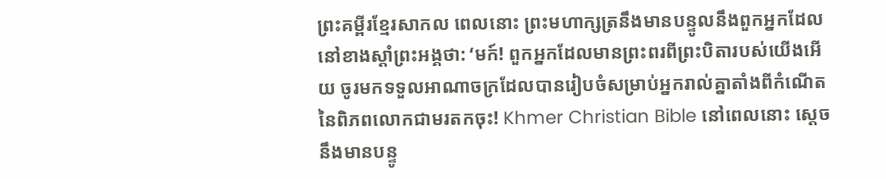ព្រះគម្ពីរខ្មែរសាកល ពេលនោះ ព្រះមហាក្សត្រនឹងមានបន្ទូលនឹងពួកអ្នកដែលនៅខាងស្ដាំព្រះអង្គថា: ‘មក៍! ពួកអ្នកដែលមានព្រះពរពីព្រះបិតារបស់យើងអើយ ចូរមកទទួលអាណាចក្រដែលបានរៀបចំសម្រាប់អ្នករាល់គ្នាតាំងពីកំណើតនៃពិភពលោកជាមរតកចុះ! Khmer Christian Bible នៅពេលនោះ ស្ដេចនឹងមានបន្ទូ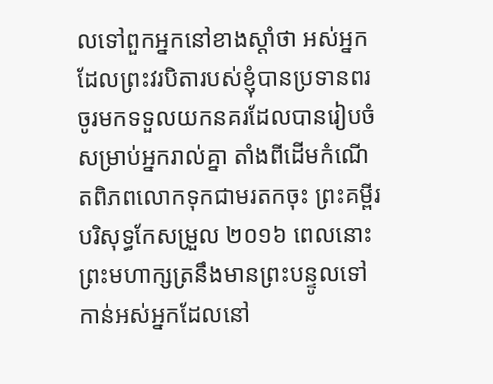លទៅពួកអ្នកនៅខាងស្ដាំថា អស់អ្នកដែលព្រះវរបិតារបស់ខ្ញុំបានប្រទានពរ ចូរមកទទួលយកនគរដែលបានរៀបចំសម្រាប់អ្នករាល់គ្នា តាំងពីដើមកំណើតពិភពលោកទុកជាមរតកចុះ ព្រះគម្ពីរបរិសុទ្ធកែសម្រួល ២០១៦ ពេលនោះ ព្រះមហាក្សត្រនឹងមានព្រះបន្ទូលទៅកាន់អស់អ្នកដែលនៅ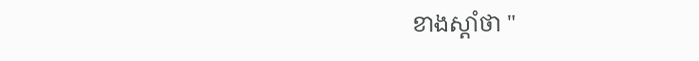ខាងស្តាំថា "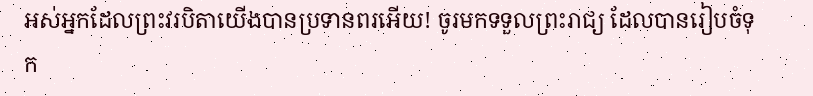អស់អ្នកដែលព្រះវរបិតាយើងបានប្រទានពរអើយ! ចូរមកទទួលព្រះរាជ្យ ដែលបានរៀបចំទុក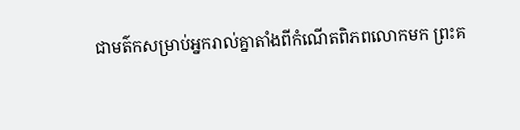ជាមត៌កសម្រាប់អ្នករាល់គ្នាតាំងពីកំណើតពិភពលោកមក ព្រះគ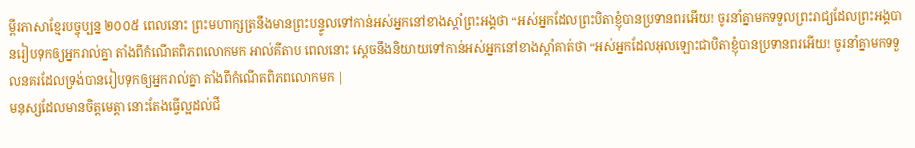ម្ពីរភាសាខ្មែរបច្ចុប្បន្ន ២០០៥ ពេលនោះ ព្រះមហាក្សត្រនឹងមានព្រះបន្ទូលទៅកាន់អស់អ្នកនៅខាងស្ដាំព្រះអង្គថា “អស់អ្នកដែលព្រះបិតាខ្ញុំបានប្រទានពរអើយ! ចូរនាំគ្នាមកទទួលព្រះរាជ្យដែលព្រះអង្គបានរៀបទុកឲ្យអ្នករាល់គ្នា តាំងពីកំណើតពិភពលោកមក អាល់គីតាប ពេលនោះ ស្តេចនឹងនិយាយទៅកាន់អស់អ្នកនៅខាងស្ដាំគាត់ថា “អស់អ្នកដែលអុលឡោះជាបិតាខ្ញុំបានប្រទានពរអើយ! ចូរនាំគ្នាមកទទួលនគរដែលទ្រង់បានរៀបទុកឲ្យអ្នករាល់គ្នា តាំងពីកំណើតពិភពលោកមក |
មនុស្សដែលមានចិត្តមេត្តា នោះតែងធ្វើល្អដល់ជី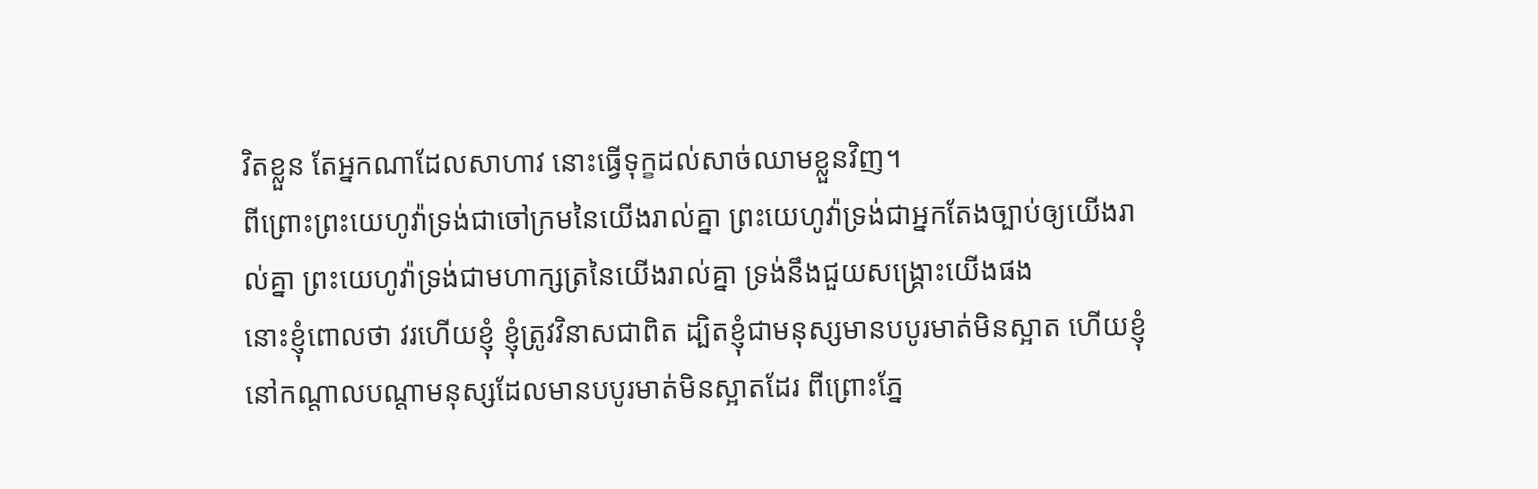វិតខ្លួន តែអ្នកណាដែលសាហាវ នោះធ្វើទុក្ខដល់សាច់ឈាមខ្លួនវិញ។
ពីព្រោះព្រះយេហូវ៉ាទ្រង់ជាចៅក្រមនៃយើងរាល់គ្នា ព្រះយេហូវ៉ាទ្រង់ជាអ្នកតែងច្បាប់ឲ្យយើងរាល់គ្នា ព្រះយេហូវ៉ាទ្រង់ជាមហាក្សត្រនៃយើងរាល់គ្នា ទ្រង់នឹងជួយសង្គ្រោះយើងផង
នោះខ្ញុំពោលថា វរហើយខ្ញុំ ខ្ញុំត្រូវវិនាសជាពិត ដ្បិតខ្ញុំជាមនុស្សមានបបូរមាត់មិនស្អាត ហើយខ្ញុំនៅកណ្តាលបណ្តាមនុស្សដែលមានបបូរមាត់មិនស្អាតដែរ ពីព្រោះភ្នែ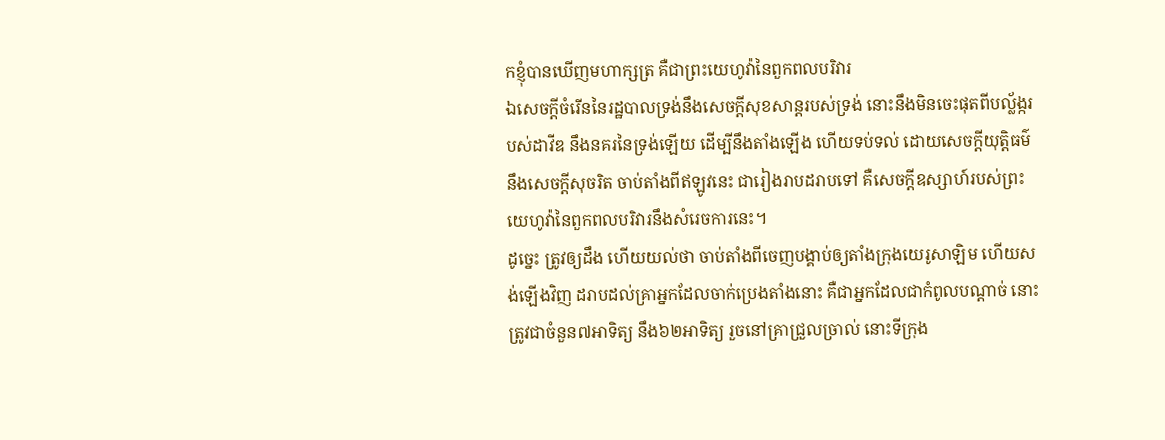កខ្ញុំបានឃើញមហាក្សត្រ គឺជាព្រះយេហូវ៉ានៃពួកពលបរិវារ
ឯសេចក្ដីចំរើននៃរដ្ឋបាលទ្រង់នឹងសេចក្ដីសុខសាន្តរបស់ទ្រង់ នោះនឹងមិនចេះផុតពីបល្ល័ង្ករបស់ដាវីឌ នឹងនគរនៃទ្រង់ឡើយ ដើម្បីនឹងតាំងឡើង ហើយទប់ទល់ ដោយសេចក្ដីយុត្តិធម៌ នឹងសេចក្ដីសុចរិត ចាប់តាំងពីឥឡូវនេះ ជារៀងរាបដរាបទៅ គឺសេចក្ដីឧស្សាហ៍របស់ព្រះយេហូវ៉ានៃពួកពលបរិវារនឹងសំរេចការនេះ។
ដូច្នេះ ត្រូវឲ្យដឹង ហើយយល់ថា ចាប់តាំងពីចេញបង្គាប់ឲ្យតាំងក្រុងយេរូសាឡិម ហើយសង់ឡើងវិញ ដរាបដល់គ្រាអ្នកដែលចាក់ប្រេងតាំងនោះ គឺជាអ្នកដែលជាកំពូលបណ្តាច់ នោះត្រូវជាចំនួន៧អាទិត្យ នឹង៦២អាទិត្យ រួចនៅគ្រាជ្រួលច្រាល់ នោះទីក្រុង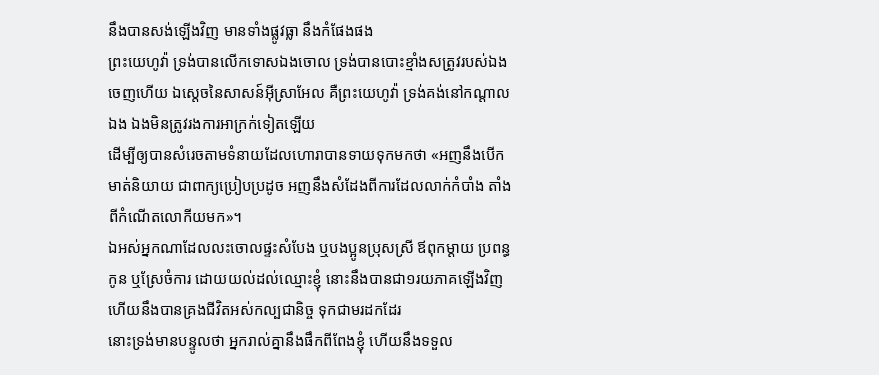នឹងបានសង់ឡើងវិញ មានទាំងផ្លូវធ្លា នឹងកំផែងផង
ព្រះយេហូវ៉ា ទ្រង់បានលើកទោសឯងចោល ទ្រង់បានបោះខ្មាំងសត្រូវរបស់ឯងចេញហើយ ឯស្តេចនៃសាសន៍អ៊ីស្រាអែល គឺព្រះយេហូវ៉ា ទ្រង់គង់នៅកណ្តាលឯង ឯងមិនត្រូវរងការអាក្រក់ទៀតឡើយ
ដើម្បីឲ្យបានសំរេចតាមទំនាយដែលហោរាបានទាយទុកមកថា «អញនឹងបើកមាត់និយាយ ជាពាក្យប្រៀបប្រដូច អញនឹងសំដែងពីការដែលលាក់កំបាំង តាំងពីកំណើតលោកីយមក»។
ឯអស់អ្នកណាដែលលះចោលផ្ទះសំបែង ឬបងប្អូនប្រុសស្រី ឪពុកម្តាយ ប្រពន្ធកូន ឬស្រែចំការ ដោយយល់ដល់ឈ្មោះខ្ញុំ នោះនឹងបានជា១រយភាគឡើងវិញ ហើយនឹងបានគ្រងជីវិតអស់កល្បជានិច្ច ទុកជាមរដកដែរ
នោះទ្រង់មានបន្ទូលថា អ្នករាល់គ្នានឹងផឹកពីពែងខ្ញុំ ហើយនឹងទទួល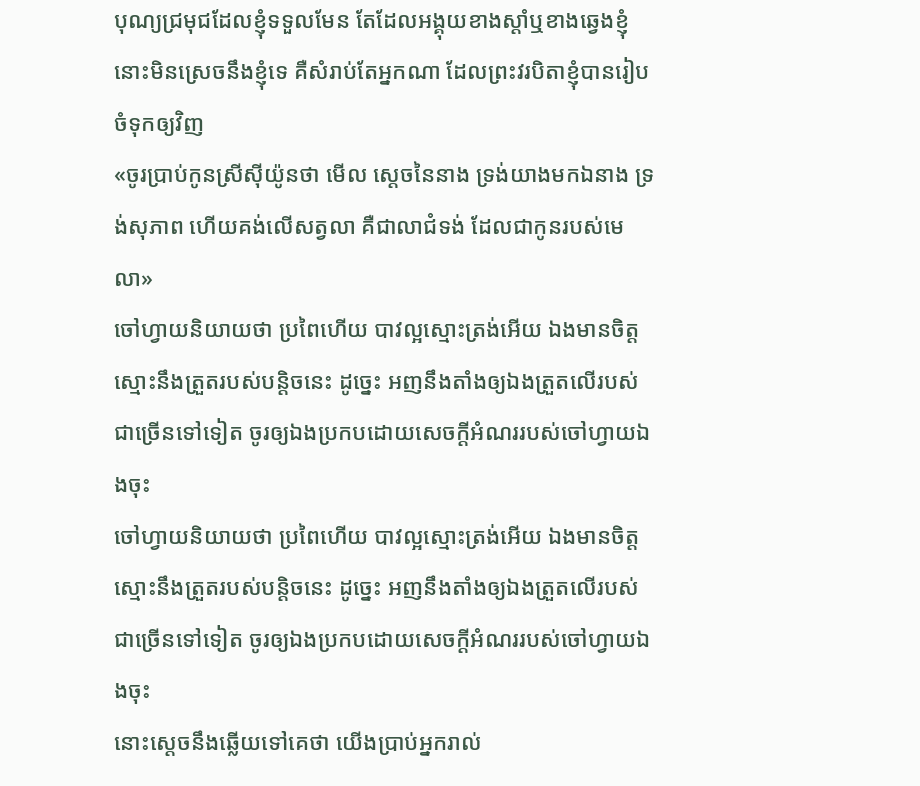បុណ្យជ្រមុជដែលខ្ញុំទទួលមែន តែដែលអង្គុយខាងស្តាំឬខាងឆ្វេងខ្ញុំ នោះមិនស្រេចនឹងខ្ញុំទេ គឺសំរាប់តែអ្នកណា ដែលព្រះវរបិតាខ្ញុំបានរៀបចំទុកឲ្យវិញ
«ចូរប្រាប់កូនស្រីស៊ីយ៉ូនថា មើល ស្តេចនៃនាង ទ្រង់យាងមកឯនាង ទ្រង់សុភាព ហើយគង់លើសត្វលា គឺជាលាជំទង់ ដែលជាកូនរបស់មេលា»
ចៅហ្វាយនិយាយថា ប្រពៃហើយ បាវល្អស្មោះត្រង់អើយ ឯងមានចិត្តស្មោះនឹងត្រួតរបស់បន្តិចនេះ ដូច្នេះ អញនឹងតាំងឲ្យឯងត្រួតលើរបស់ជាច្រើនទៅទៀត ចូរឲ្យឯងប្រកបដោយសេចក្ដីអំណររបស់ចៅហ្វាយឯងចុះ
ចៅហ្វាយនិយាយថា ប្រពៃហើយ បាវល្អស្មោះត្រង់អើយ ឯងមានចិត្តស្មោះនឹងត្រួតរបស់បន្តិចនេះ ដូច្នេះ អញនឹងតាំងឲ្យឯងត្រួតលើរបស់ជាច្រើនទៅទៀត ចូរឲ្យឯងប្រកបដោយសេចក្ដីអំណររបស់ចៅហ្វាយឯងចុះ
នោះស្តេចនឹងឆ្លើយទៅគេថា យើងប្រាប់អ្នករាល់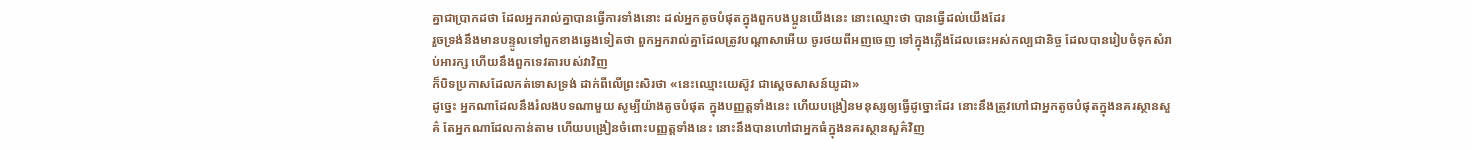គ្នាជាប្រាកដថា ដែលអ្នករាល់គ្នាបានធ្វើការទាំងនោះ ដល់អ្នកតូចបំផុតក្នុងពួកបងប្អូនយើងនេះ នោះឈ្មោះថា បានធ្វើដល់យើងដែរ
រួចទ្រង់នឹងមានបន្ទូលទៅពួកខាងឆ្វេងទៀតថា ពួកអ្នករាល់គ្នាដែលត្រូវបណ្តាសាអើយ ចូរថយពីអញចេញ ទៅក្នុងភ្លើងដែលឆេះអស់កល្បជានិច្ច ដែលបានរៀបចំទុកសំរាប់អារក្ស ហើយនឹងពួកទេវតារបស់វាវិញ
ក៏បិទប្រកាសដែលកត់ទោសទ្រង់ ដាក់ពីលើព្រះសិរថា «នេះឈ្មោះយេស៊ូវ ជាស្តេចសាសន៍យូដា»
ដូច្នេះ អ្នកណាដែលនឹងរំលងបទណាមួយ សូម្បីយ៉ាងតូចបំផុត ក្នុងបញ្ញត្តទាំងនេះ ហើយបង្រៀនមនុស្សឲ្យធ្វើដូច្នោះដែរ នោះនឹងត្រូវហៅជាអ្នកតូចបំផុតក្នុងនគរស្ថានសួគ៌ តែអ្នកណាដែលកាន់តាម ហើយបង្រៀនចំពោះបញ្ញត្តទាំងនេះ នោះនឹងបានហៅជាអ្នកធំក្នុងនគរស្ថានសួគ៌វិញ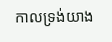កាលទ្រង់យាង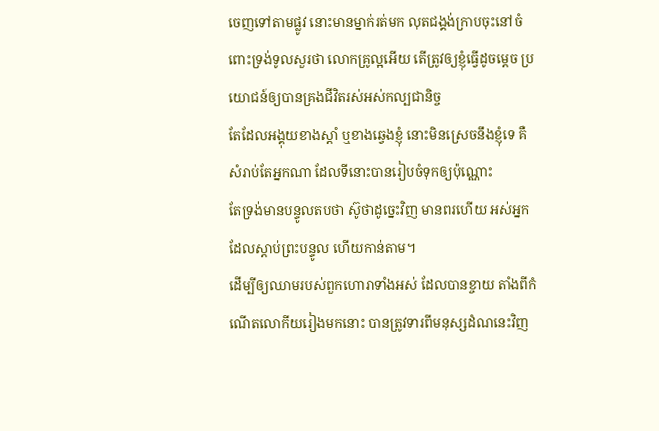ចេញទៅតាមផ្លូវ នោះមានម្នាក់រត់មក លុតជង្គង់ក្រាបចុះនៅចំពោះទ្រង់ទូលសួរថា លោកគ្រូល្អអើយ តើត្រូវឲ្យខ្ញុំធ្វើដូចម្តេច ប្រយោជន៍ឲ្យបានគ្រងជីវិតរស់អស់កល្បជានិច្ច
តែដែលអង្គុយខាងស្តាំ ឬខាងឆ្វេងខ្ញុំ នោះមិនស្រេចនឹងខ្ញុំទេ គឺសំរាប់តែអ្នកណា ដែលទីនោះបានរៀបចំទុកឲ្យប៉ុណ្ណោះ
តែទ្រង់មានបន្ទូលតបថា ស៊ូថាដូច្នេះវិញ មានពរហើយ អស់អ្នកដែលស្តាប់ព្រះបន្ទូល ហើយកាន់តាម។
ដើម្បីឲ្យឈាមរបស់ពួកហោរាទាំងអស់ ដែលបានខ្ចាយ តាំងពីកំណើតលោកីយរៀងមកនោះ បានត្រូវទារពីមនុស្សដំណនេះវិញ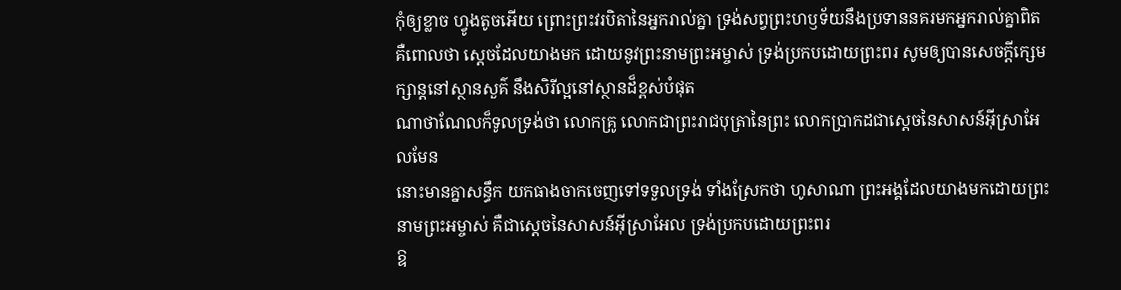កុំឲ្យខ្លាច ហ្វូងតូចអើយ ព្រោះព្រះវរបិតានៃអ្នករាល់គ្នា ទ្រង់សព្វព្រះហឫទ័យនឹងប្រទាននគរមកអ្នករាល់គ្នាពិត
គឺពោលថា ស្តេចដែលយាងមក ដោយនូវព្រះនាមព្រះអម្ចាស់ ទ្រង់ប្រកបដោយព្រះពរ សូមឲ្យបានសេចក្ដីក្សេមក្សាន្តនៅស្ថានសួគ៌ នឹងសិរីល្អនៅស្ថានដ៏ខ្ពស់បំផុត
ណាថាណែលក៏ទូលទ្រង់ថា លោកគ្រូ លោកជាព្រះរាជបុត្រានៃព្រះ លោកប្រាកដជាស្តេចនៃសាសន៍អ៊ីស្រាអែលមែន
នោះមានគ្នាសន្ធឹក យកធាងចាកចេញទៅទទួលទ្រង់ ទាំងស្រែកថា ហូសាណា ព្រះអង្គដែលយាងមកដោយព្រះនាមព្រះអម្ចាស់ គឺជាស្តេចនៃសាសន៍អ៊ីស្រាអែល ទ្រង់ប្រកបដោយព្រះពរ
ឱ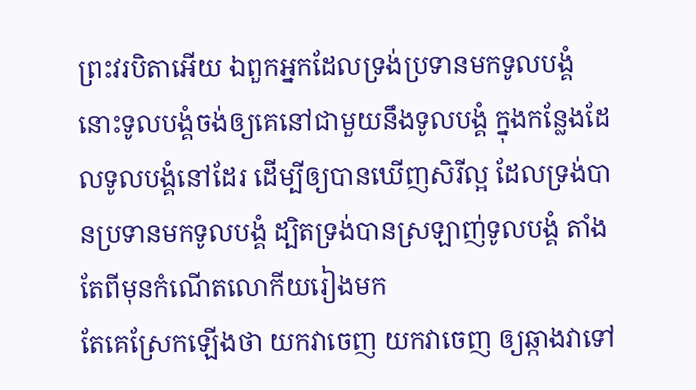ព្រះវរបិតាអើយ ឯពួកអ្នកដែលទ្រង់ប្រទានមកទូលបង្គំ នោះទូលបង្គំចង់ឲ្យគេនៅជាមួយនឹងទូលបង្គំ ក្នុងកន្លែងដែលទូលបង្គំនៅដែរ ដើម្បីឲ្យបានឃើញសិរីល្អ ដែលទ្រង់បានប្រទានមកទូលបង្គំ ដ្បិតទ្រង់បានស្រឡាញ់ទូលបង្គំ តាំងតែពីមុនកំណើតលោកីយរៀងមក
តែគេស្រែកឡើងថា យកវាចេញ យកវាចេញ ឲ្យឆ្កាងវាទៅ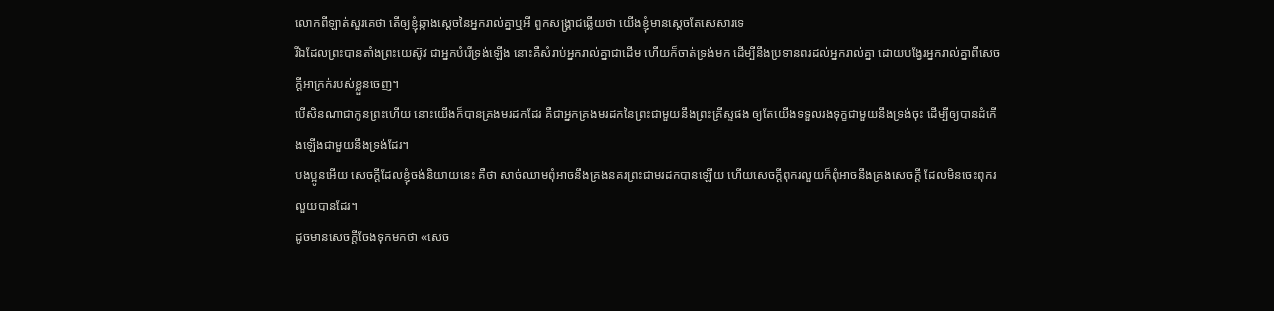លោកពីឡាត់សួរគេថា តើឲ្យខ្ញុំឆ្កាងស្តេចនៃអ្នករាល់គ្នាឬអី ពួកសង្គ្រាជឆ្លើយថា យើងខ្ញុំមានស្តេចតែសេសារទេ
រីឯដែលព្រះបានតាំងព្រះយេស៊ូវ ជាអ្នកបំរើទ្រង់ឡើង នោះគឺសំរាប់អ្នករាល់គ្នាជាដើម ហើយក៏ចាត់ទ្រង់មក ដើម្បីនឹងប្រទានពរដល់អ្នករាល់គ្នា ដោយបង្វែរអ្នករាល់គ្នាពីសេចក្ដីអាក្រក់របស់ខ្លួនចេញ។
បើសិនណាជាកូនព្រះហើយ នោះយើងក៏បានគ្រងមរដកដែរ គឺជាអ្នកគ្រងមរដកនៃព្រះជាមួយនឹងព្រះគ្រីស្ទផង ឲ្យតែយើងទទួលរងទុក្ខជាមួយនឹងទ្រង់ចុះ ដើម្បីឲ្យបានដំកើងឡើងជាមួយនឹងទ្រង់ដែរ។
បងប្អូនអើយ សេចក្ដីដែលខ្ញុំចង់និយាយនេះ គឺថា សាច់ឈាមពុំអាចនឹងគ្រងនគរព្រះជាមរដកបានឡើយ ហើយសេចក្ដីពុករលួយក៏ពុំអាចនឹងគ្រងសេចក្ដី ដែលមិនចេះពុករលួយបានដែរ។
ដូចមានសេចក្ដីចែងទុកមកថា «សេច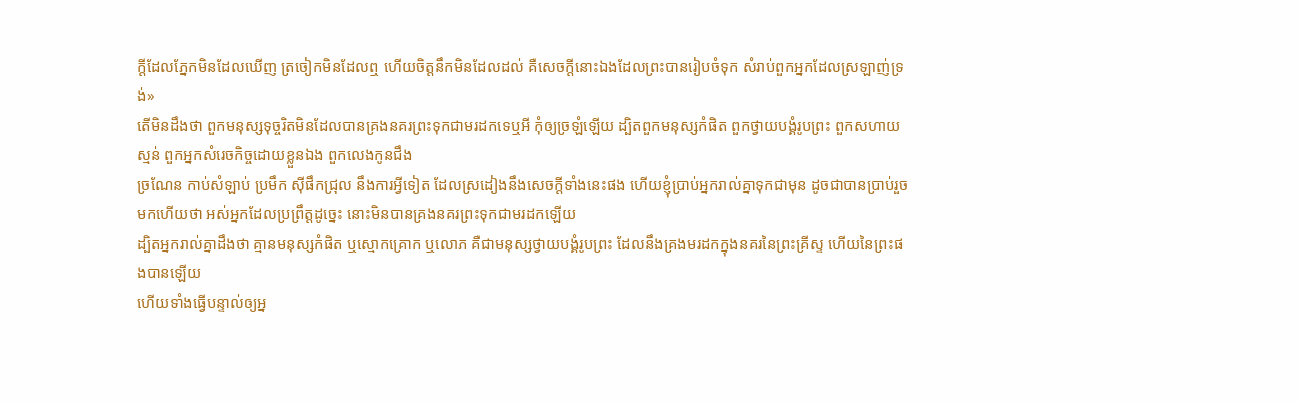ក្ដីដែលភ្នែកមិនដែលឃើញ ត្រចៀកមិនដែលឮ ហើយចិត្តនឹកមិនដែលដល់ គឺសេចក្ដីនោះឯងដែលព្រះបានរៀបចំទុក សំរាប់ពួកអ្នកដែលស្រឡាញ់ទ្រង់»
តើមិនដឹងថា ពួកមនុស្សទុច្ចរិតមិនដែលបានគ្រងនគរព្រះទុកជាមរដកទេឬអី កុំឲ្យច្រឡំឡើយ ដ្បិតពួកមនុស្សកំផិត ពួកថ្វាយបង្គំរូបព្រះ ពួកសហាយស្មន់ ពួកអ្នកសំរេចកិច្ចដោយខ្លួនឯង ពួកលេងកូនជឹង
ច្រណែន កាប់សំឡាប់ ប្រមឹក ស៊ីផឹកជ្រុល នឹងការអ្វីទៀត ដែលស្រដៀងនឹងសេចក្ដីទាំងនេះផង ហើយខ្ញុំប្រាប់អ្នករាល់គ្នាទុកជាមុន ដូចជាបានប្រាប់រួចមកហើយថា អស់អ្នកដែលប្រព្រឹត្តដូច្នេះ នោះមិនបានគ្រងនគរព្រះទុកជាមរដកឡើយ
ដ្បិតអ្នករាល់គ្នាដឹងថា គ្មានមនុស្សកំផិត ឬស្មោកគ្រោក ឬលោភ គឺជាមនុស្សថ្វាយបង្គំរូបព្រះ ដែលនឹងគ្រងមរដកក្នុងនគរនៃព្រះគ្រីស្ទ ហើយនៃព្រះផងបានឡើយ
ហើយទាំងធ្វើបន្ទាល់ឲ្យអ្ន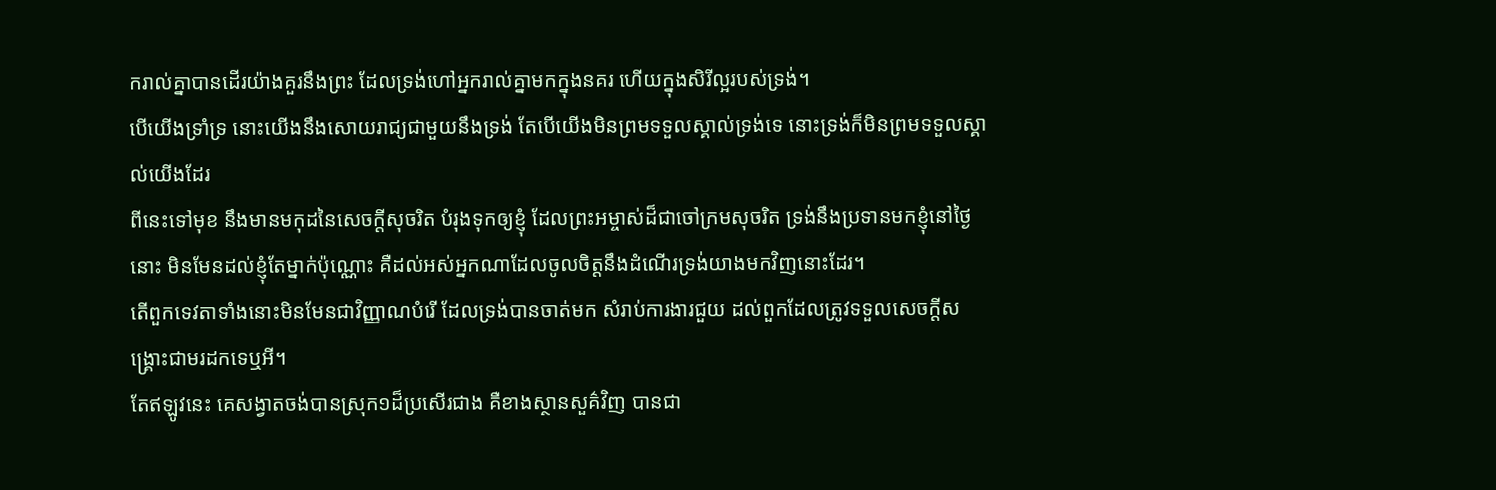ករាល់គ្នាបានដើរយ៉ាងគួរនឹងព្រះ ដែលទ្រង់ហៅអ្នករាល់គ្នាមកក្នុងនគរ ហើយក្នុងសិរីល្អរបស់ទ្រង់។
បើយើងទ្រាំទ្រ នោះយើងនឹងសោយរាជ្យជាមួយនឹងទ្រង់ តែបើយើងមិនព្រមទទួលស្គាល់ទ្រង់ទេ នោះទ្រង់ក៏មិនព្រមទទួលស្គាល់យើងដែរ
ពីនេះទៅមុខ នឹងមានមកុដនៃសេចក្ដីសុចរិត បំរុងទុកឲ្យខ្ញុំ ដែលព្រះអម្ចាស់ដ៏ជាចៅក្រមសុចរិត ទ្រង់នឹងប្រទានមកខ្ញុំនៅថ្ងៃនោះ មិនមែនដល់ខ្ញុំតែម្នាក់ប៉ុណ្ណោះ គឺដល់អស់អ្នកណាដែលចូលចិត្តនឹងដំណើរទ្រង់យាងមកវិញនោះដែរ។
តើពួកទេវតាទាំងនោះមិនមែនជាវិញ្ញាណបំរើ ដែលទ្រង់បានចាត់មក សំរាប់ការងារជួយ ដល់ពួកដែលត្រូវទទួលសេចក្ដីសង្គ្រោះជាមរដកទេឬអី។
តែឥឡូវនេះ គេសង្វាតចង់បានស្រុក១ដ៏ប្រសើរជាង គឺខាងស្ថានសួគ៌វិញ បានជា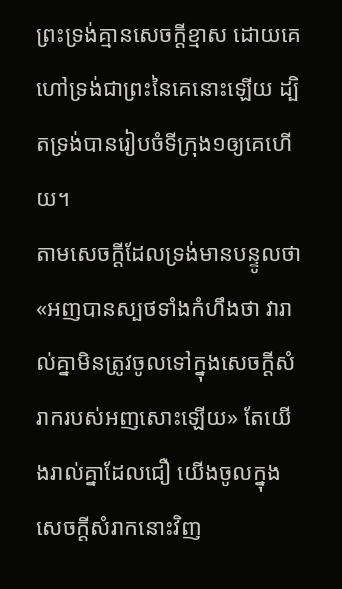ព្រះទ្រង់គ្មានសេចក្ដីខ្មាស ដោយគេហៅទ្រង់ជាព្រះនៃគេនោះឡើយ ដ្បិតទ្រង់បានរៀបចំទីក្រុង១ឲ្យគេហើយ។
តាមសេចក្ដីដែលទ្រង់មានបន្ទូលថា «អញបានស្បថទាំងកំហឹងថា វារាល់គ្នាមិនត្រូវចូលទៅក្នុងសេចក្ដីសំរាករបស់អញសោះឡើយ» តែយើងរាល់គ្នាដែលជឿ យើងចូលក្នុងសេចក្ដីសំរាកនោះវិញ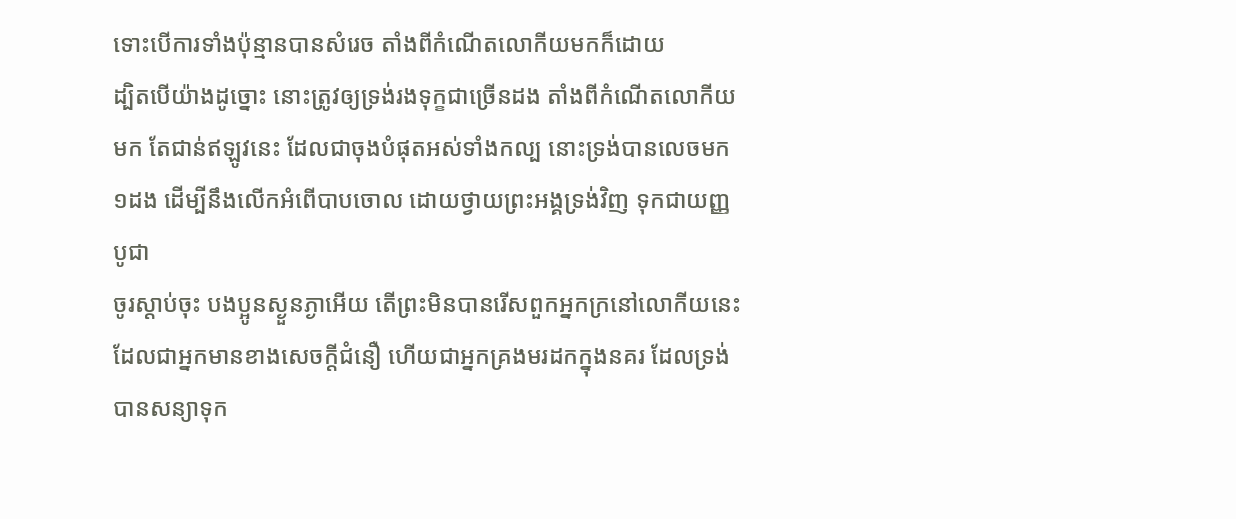ទោះបើការទាំងប៉ុន្មានបានសំរេច តាំងពីកំណើតលោកីយមកក៏ដោយ
ដ្បិតបើយ៉ាងដូច្នោះ នោះត្រូវឲ្យទ្រង់រងទុក្ខជាច្រើនដង តាំងពីកំណើតលោកីយមក តែជាន់ឥឡូវនេះ ដែលជាចុងបំផុតអស់ទាំងកល្ប នោះទ្រង់បានលេចមក១ដង ដើម្បីនឹងលើកអំពើបាបចោល ដោយថ្វាយព្រះអង្គទ្រង់វិញ ទុកជាយញ្ញបូជា
ចូរស្តាប់ចុះ បងប្អូនស្ងួនភ្ងាអើយ តើព្រះមិនបានរើសពួកអ្នកក្រនៅលោកីយនេះ ដែលជាអ្នកមានខាងសេចក្ដីជំនឿ ហើយជាអ្នកគ្រងមរដកក្នុងនគរ ដែលទ្រង់បានសន្យាទុក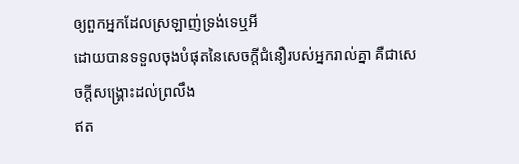ឲ្យពួកអ្នកដែលស្រឡាញ់ទ្រង់ទេឬអី
ដោយបានទទួលចុងបំផុតនៃសេចក្ដីជំនឿរបស់អ្នករាល់គ្នា គឺជាសេចក្ដីសង្គ្រោះដល់ព្រលឹង
ឥត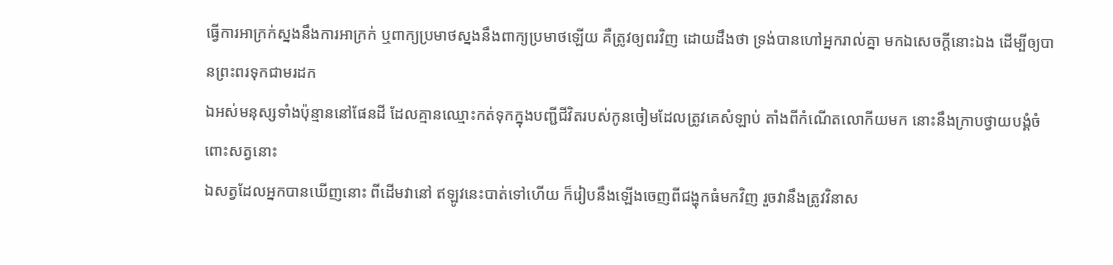ធ្វើការអាក្រក់ស្នងនឹងការអាក្រក់ ឬពាក្យប្រមាថស្នងនឹងពាក្យប្រមាថឡើយ គឺត្រូវឲ្យពរវិញ ដោយដឹងថា ទ្រង់បានហៅអ្នករាល់គ្នា មកឯសេចក្ដីនោះឯង ដើម្បីឲ្យបានព្រះពរទុកជាមរដក
ឯអស់មនុស្សទាំងប៉ុន្មាននៅផែនដី ដែលគ្មានឈ្មោះកត់ទុកក្នុងបញ្ជីជីវិតរបស់កូនចៀមដែលត្រូវគេសំឡាប់ តាំងពីកំណើតលោកីយមក នោះនឹងក្រាបថ្វាយបង្គំចំពោះសត្វនោះ
ឯសត្វដែលអ្នកបានឃើញនោះ ពីដើមវានៅ ឥឡូវនេះបាត់ទៅហើយ ក៏រៀបនឹងឡើងចេញពីជង្ហុកធំមកវិញ រួចវានឹងត្រូវវិនាស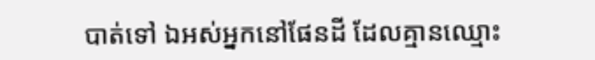បាត់ទៅ ឯអស់អ្នកនៅផែនដី ដែលគ្មានឈ្មោះ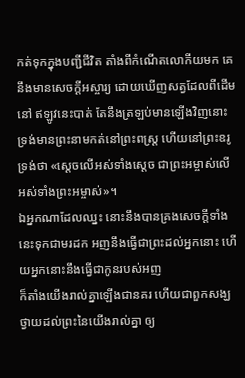កត់ទុកក្នុងបញ្ជីជីវិត តាំងពីកំណើតលោកីយមក គេនឹងមានសេចក្ដីអស្ចារ្យ ដោយឃើញសត្វដែលពីដើមនៅ ឥឡូវនេះបាត់ តែនឹងត្រឡប់មានឡើងវិញនោះ
ទ្រង់មានព្រះនាមកត់នៅព្រះពស្ត្រ ហើយនៅព្រះឧរូទ្រង់ថា «ស្តេចលើអស់ទាំងស្តេច ជាព្រះអម្ចាស់លើអស់ទាំងព្រះអម្ចាស់»។
ឯអ្នកណាដែលឈ្នះ នោះនឹងបានគ្រងសេចក្ដីទាំងនេះទុកជាមរដក អញនឹងធ្វើជាព្រះដល់អ្នកនោះ ហើយអ្នកនោះនឹងធ្វើជាកូនរបស់អញ
ក៏តាំងយើងរាល់គ្នាឡើងជានគរ ហើយជាពួកសង្ឃ ថ្វាយដល់ព្រះនៃយើងរាល់គ្នា ឲ្យ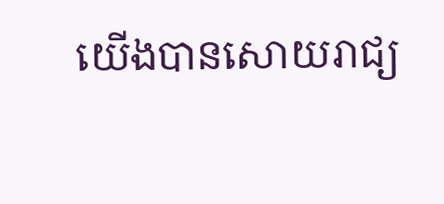យើងបានសោយរាជ្យ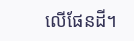លើផែនដី។